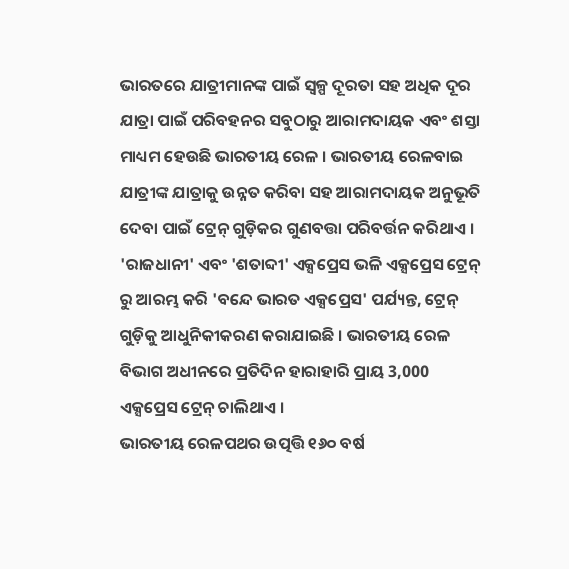ଭାରତରେ ଯାତ୍ରୀମାନଙ୍କ ପାଇଁ ସ୍ୱଳ୍ପ ଦୂରତା ସହ ଅଧିକ ଦୂର ଯାତ୍ରା ପାଇଁ ପରିବହନର ସବୁଠାରୁ ଆରାମଦାୟକ ଏବଂ ଶସ୍ତା ମାଧ୍ୟମ ହେଉଛି ଭାରତୀୟ ରେଳ । ଭାରତୀୟ ରେଳବାଇ ଯାତ୍ରୀଙ୍କ ଯାତ୍ରାକୁ ଉନ୍ନତ କରିବା ସହ ଆରାମଦାୟକ ଅନୁଭୂତି ଦେବା ପାଇଁ ଟ୍ରେନ୍ ଗୁଡ଼ିକର ଗୁଣବତ୍ତା ପରିବର୍ତ୍ତନ କରିଥାଏ । 'ରାଜଧାନୀ' ଏବଂ 'ଶତାବ୍ଦୀ' ଏକ୍ସପ୍ରେସ ଭଳି ଏକ୍ସପ୍ରେସ ଟ୍ରେନ୍ ରୁ ଆରମ୍ଭ କରି 'ବନ୍ଦେ ଭାରତ ଏକ୍ସପ୍ରେସ' ପର୍ଯ୍ୟନ୍ତ, ଟ୍ରେନ୍ ଗୁଡ଼ିକୁ ଆଧୁନିକୀକରଣ କରାଯାଇଛି । ଭାରତୀୟ ରେଳ ବିଭାଗ ଅଧୀନରେ ପ୍ରତିଦିନ ହାରାହାରି ପ୍ରାୟ 3,000 ଏକ୍ସପ୍ରେସ ଟ୍ରେନ୍ ଚାଲିଥାଏ ।
ଭାରତୀୟ ରେଳପଥର ଉତ୍ପତ୍ତି ୧୬୦ ବର୍ଷ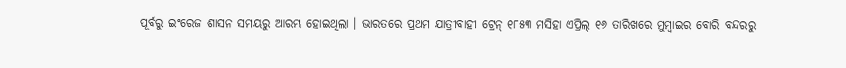ପୂର୍ବରୁ ଇଂରେଜ ଶାସନ ସମୟରୁ ଆରମ୍ଭ ହୋଇଥିଲା । ଭାରତରେ ପ୍ରଥମ ଯାତ୍ରୀବାହୀ ଟ୍ରେନ୍ ୧୮୫୩ ମସିହା ଏପ୍ରିଲ୍ ୧୬ ତାରିଖରେ ମୁମ୍ବାଇର ବୋରି ବନ୍ଦରରୁ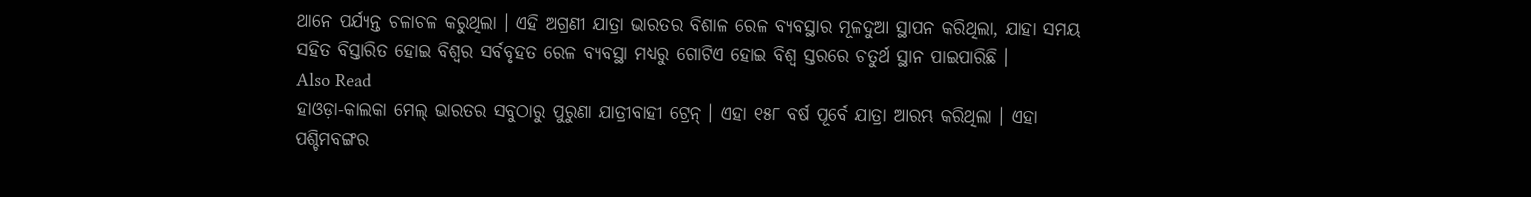ଥାନେ ପର୍ଯ୍ୟନ୍ତ ଚଳାଚଳ କରୁଥିଲା । ଏହି ଅଗ୍ରଣୀ ଯାତ୍ରା ଭାରତର ବିଶାଳ ରେଳ ବ୍ୟବସ୍ଥାର ମୂଳଦୁଆ ସ୍ଥାପନ କରିଥିଲା, ଯାହା ସମୟ ସହିତ ବିସ୍ତାରିତ ହୋଇ ବିଶ୍ୱର ସର୍ବବୃହତ ରେଳ ବ୍ୟବସ୍ଥା ମଧ୍ୟରୁ ଗୋଟିଏ ହୋଇ ବିଶ୍ୱ ସ୍ତରରେ ଚତୁର୍ଥ ସ୍ଥାନ ପାଇପାରିଛି ।
Also Read
ହାଓଡ଼ା-କାଲକା ମେଲ୍ ଭାରତର ସବୁଠାରୁ ପୁରୁଣା ଯାତ୍ରୀବାହୀ ଟ୍ରେନ୍ । ଏହା ୧୫୮ ବର୍ଷ ପୂର୍ବେ ଯାତ୍ରା ଆରମ୍ଭ କରିଥିଲା । ଏହା ପଶ୍ଚିମବଙ୍ଗର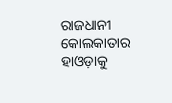ରାଜଧାନୀ କୋଲକାତାର ହାଓଡ଼ାକୁ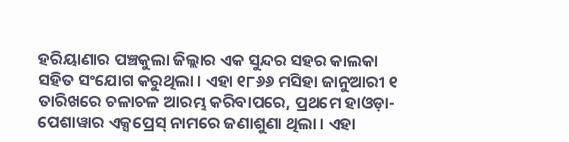ହରିୟାଣାର ପଞ୍ଚକୁଲା ଜିଲ୍ଲାର ଏକ ସୁନ୍ଦର ସହର କାଲକା ସହିତ ସଂଯୋଗ କରୁଥିଲା । ଏହା ୧୮୬୬ ମସିହା ଜାନୁଆରୀ ୧ ତାରିଖରେ ଚଳାଚଳ ଆରମ୍ଭ କରିବାପରେ, ପ୍ରଥମେ ହାଓଡ଼ା-ପେଶାୱାର ଏକ୍ସପ୍ରେସ୍ ନାମରେ ଜଣାଶୁଣା ଥିଲା । ଏହା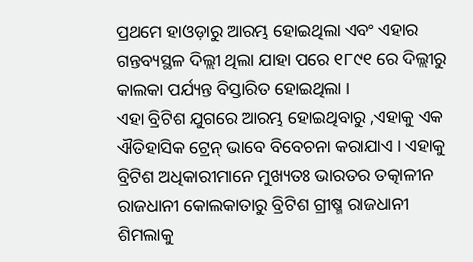ପ୍ରଥମେ ହାଓଡ଼ାରୁ ଆରମ୍ଭ ହୋଇଥିଲା ଏବଂ ଏହାର ଗନ୍ତବ୍ୟସ୍ଥଳ ଦିଲ୍ଲୀ ଥିଲା ଯାହା ପରେ ୧୮୯୧ ରେ ଦିଲ୍ଲୀରୁ କାଲକା ପର୍ଯ୍ୟନ୍ତ ବିସ୍ତାରିତ ହୋଇଥିଲା ।
ଏହା ବ୍ରିଟିଶ ଯୁଗରେ ଆରମ୍ଭ ହୋଇଥିବାରୁ ,ଏହାକୁ ଏକ ଐତିହାସିକ ଟ୍ରେନ୍ ଭାବେ ବିବେଚନା କରାଯାଏ । ଏହାକୁ ବ୍ରିଟିଶ ଅଧିକାରୀମାନେ ମୁଖ୍ୟତଃ ଭାରତର ତତ୍କାଳୀନ ରାଜଧାନୀ କୋଲକାତାରୁ ବ୍ରିଟିଶ ଗ୍ରୀଷ୍ମ ରାଜଧାନୀ ଶିମଲାକୁ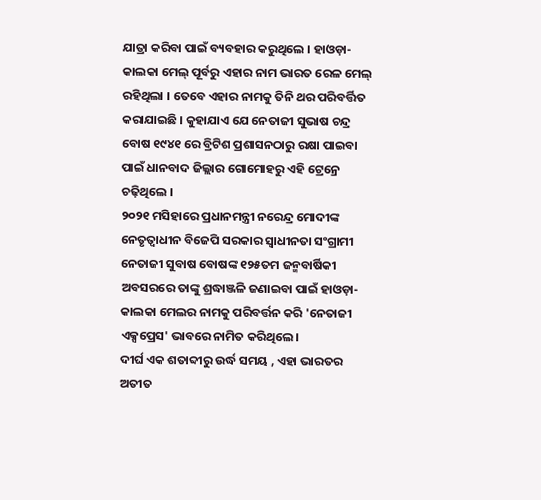ଯାତ୍ରା କରିବା ପାଇଁ ବ୍ୟବହାର କରୁଥିଲେ । ହାଓଡ଼ା-କାଲକା ମେଲ୍ ପୂର୍ବରୁ ଏହାର ନାମ ଭାରତ ରେଳ ମେଲ୍ ରହିଥିଲା । ତେବେ ଏହାର ନାମକୁ ତିନି ଥର ପରିବର୍ତ୍ତିତ କରାଯାଇଛି । କୁହାଯାଏ ଯେ ନେତାଜୀ ସୁଭାଷ ଚନ୍ଦ୍ର ବୋଷ ୧୯୪୧ ରେ ବ୍ରିଟିଶ ପ୍ରଶାସନଠାରୁ ରକ୍ଷା ପାଇବା ପାଇଁ ଧାନବାଦ ଜିଲ୍ଲାର ଗୋମୋହରୁ ଏହି ଟ୍ରେନ୍ରେ ଚଢ଼ିଥିଲେ ।
୨୦୨୧ ମସିହାରେ ପ୍ରଧାନମନ୍ତ୍ରୀ ନରେନ୍ଦ୍ର ମୋଦୀଙ୍କ ନେତୃତ୍ୱାଧୀନ ବିଜେପି ସରକାର ସ୍ୱାଧୀନତା ସଂଗ୍ରାମୀ ନେତାଜୀ ସୁବାଷ ବୋଷଙ୍କ ୧୨୫ତମ ଜନ୍ମବାର୍ଷିକୀ ଅବସରରେ ତାଙ୍କୁ ଶ୍ରଦ୍ଧାଞ୍ଜଳି ଜଣାଇବା ପାଇଁ ହାଓଡ଼ା-କାଲକା ମେଲର ନାମକୁ ପରିବର୍ତ୍ତନ କରି 'ନେତାଜୀ ଏକ୍ସପ୍ରେସ' ଭାବରେ ନାମିତ କରିଥିଲେ ।
ଦୀର୍ଘ ଏକ ଶତାବ୍ଦୀରୁ ଉର୍ଦ୍ଧ ସମୟ , ଏହା ଭାରତର ଅତୀତ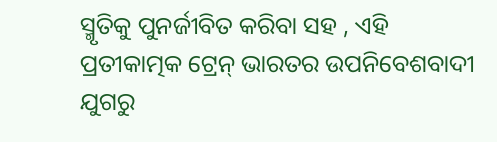ସ୍ମୃତିକୁ ପୁନର୍ଜୀବିତ କରିବା ସହ , ଏହି ପ୍ରତୀକାତ୍ମକ ଟ୍ରେନ୍ ଭାରତର ଉପନିବେଶବାଦୀ ଯୁଗରୁ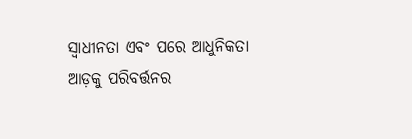ସ୍ୱାଧୀନତା ଏବଂ ପରେ ଆଧୁନିକତା ଆଡ଼କୁ ପରିବର୍ତ୍ତନର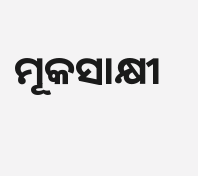ମୂକସାକ୍ଷୀ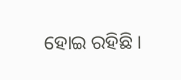ହୋଇ ରହିଛି ।